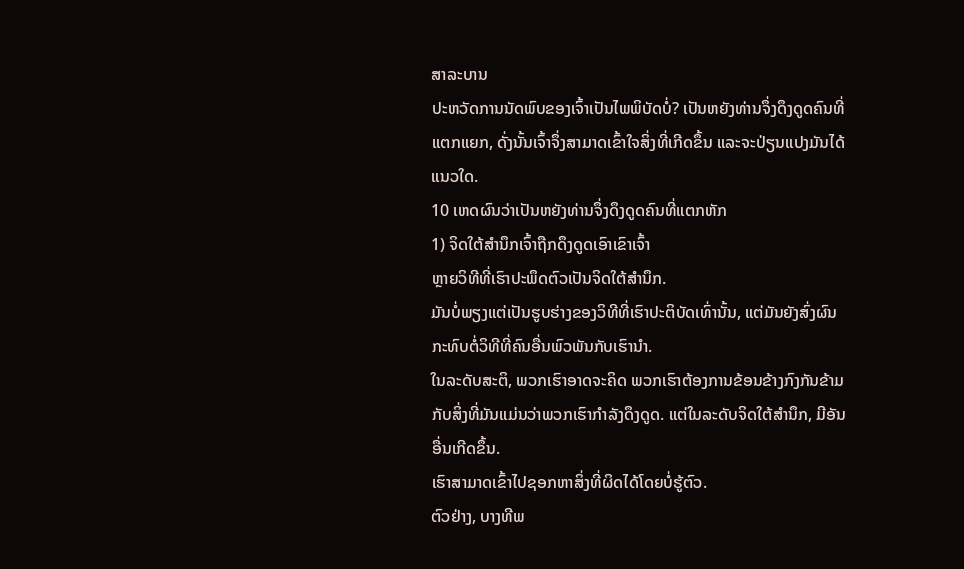ສາລະບານ
ປະຫວັດການນັດພົບຂອງເຈົ້າເປັນໄພພິບັດບໍ່? ເປັນຫຍັງທ່ານຈຶ່ງດຶງດູດຄົນທີ່ແຕກແຍກ, ດັ່ງນັ້ນເຈົ້າຈຶ່ງສາມາດເຂົ້າໃຈສິ່ງທີ່ເກີດຂຶ້ນ ແລະຈະປ່ຽນແປງມັນໄດ້ແນວໃດ.
10 ເຫດຜົນວ່າເປັນຫຍັງທ່ານຈຶ່ງດຶງດູດຄົນທີ່ແຕກຫັກ
1) ຈິດໃຕ້ສຳນຶກເຈົ້າຖືກດຶງດູດເອົາເຂົາເຈົ້າ
ຫຼາຍວິທີທີ່ເຮົາປະພຶດຕົວເປັນຈິດໃຕ້ສຳນຶກ.
ມັນບໍ່ພຽງແຕ່ເປັນຮູບຮ່າງຂອງວິທີທີ່ເຮົາປະຕິບັດເທົ່ານັ້ນ, ແຕ່ມັນຍັງສົ່ງຜົນກະທົບຕໍ່ວິທີທີ່ຄົນອື່ນພົວພັນກັບເຮົານຳ.
ໃນລະດັບສະຕິ, ພວກເຮົາອາດຈະຄິດ ພວກເຮົາຕ້ອງການຂ້ອນຂ້າງກົງກັນຂ້າມກັບສິ່ງທີ່ມັນແມ່ນວ່າພວກເຮົາກໍາລັງດຶງດູດ. ແຕ່ໃນລະດັບຈິດໃຕ້ສຳນຶກ, ມີອັນອື່ນເກີດຂຶ້ນ.
ເຮົາສາມາດເຂົ້າໄປຊອກຫາສິ່ງທີ່ຜິດໄດ້ໂດຍບໍ່ຮູ້ຕົວ.
ຕົວຢ່າງ, ບາງທີພ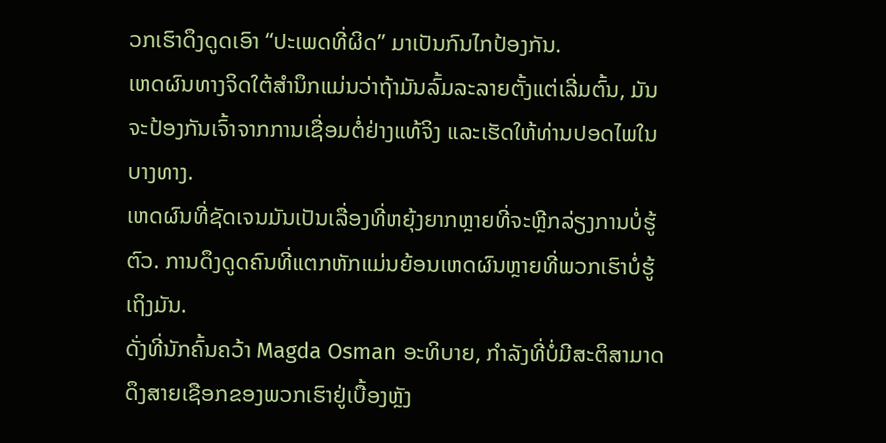ວກເຮົາດຶງດູດເອົາ “ປະເພດທີ່ຜິດ” ມາເປັນກົນໄກປ້ອງກັນ.
ເຫດຜົນທາງຈິດໃຕ້ສຳນຶກແມ່ນວ່າຖ້າມັນລົ້ມລະລາຍຕັ້ງແຕ່ເລີ່ມຕົ້ນ, ມັນຈະປ້ອງກັນເຈົ້າຈາກການເຊື່ອມຕໍ່ຢ່າງແທ້ຈິງ ແລະເຮັດໃຫ້ທ່ານປອດໄພໃນບາງທາງ.
ເຫດຜົນທີ່ຊັດເຈນມັນເປັນເລື່ອງທີ່ຫຍຸ້ງຍາກຫຼາຍທີ່ຈະຫຼີກລ່ຽງການບໍ່ຮູ້ຕົວ. ການດຶງດູດຄົນທີ່ແຕກຫັກແມ່ນຍ້ອນເຫດຜົນຫຼາຍທີ່ພວກເຮົາບໍ່ຮູ້ເຖິງມັນ.
ດັ່ງທີ່ນັກຄົ້ນຄວ້າ Magda Osman ອະທິບາຍ, ກໍາລັງທີ່ບໍ່ມີສະຕິສາມາດດຶງສາຍເຊືອກຂອງພວກເຮົາຢູ່ເບື້ອງຫຼັງ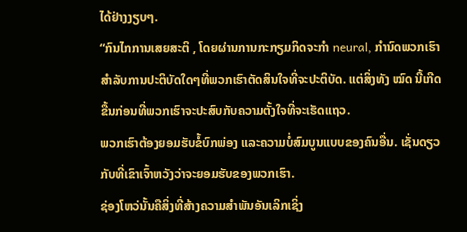ໄດ້ຢ່າງງຽບໆ.
“ກົນໄກການເສຍສະຕິ , ໂດຍຜ່ານການກະກຽມກິດຈະກໍາ neural, ກໍານົດພວກເຮົາສໍາລັບການປະຕິບັດໃດໆທີ່ພວກເຮົາຕັດສິນໃຈທີ່ຈະປະຕິບັດ. ແຕ່ສິ່ງທັງ ໝົດ ນີ້ເກີດຂື້ນກ່ອນທີ່ພວກເຮົາຈະປະສົບກັບຄວາມຕັ້ງໃຈທີ່ຈະເຮັດແຖວ.
ພວກເຮົາຕ້ອງຍອມຮັບຂໍ້ບົກພ່ອງ ແລະຄວາມບໍ່ສົມບູນແບບຂອງຄົນອື່ນ. ເຊັ່ນດຽວກັບທີ່ເຂົາເຈົ້າຫວັງວ່າຈະຍອມຮັບຂອງພວກເຮົາ.
ຊ່ອງໂຫວ່ນັ້ນຄືສິ່ງທີ່ສ້າງຄວາມສໍາພັນອັນເລິກເຊິ່ງ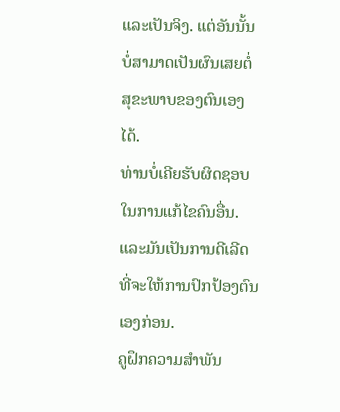ແລະເປັນຈິງ. ແຕ່ອັນນັ້ນບໍ່ສາມາດເປັນຜົນເສຍຕໍ່ສຸຂະພາບຂອງຕົນເອງໄດ້.
ທ່ານບໍ່ເຄີຍຮັບຜິດຊອບໃນການແກ້ໄຂຄົນອື່ນ. ແລະມັນເປັນການດີເລີດທີ່ຈະໃຫ້ການປົກປ້ອງຕົນເອງກ່ອນ.
ຄູຝຶກຄວາມສຳພັນ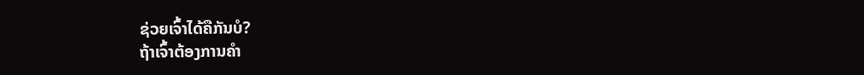ຊ່ວຍເຈົ້າໄດ້ຄືກັນບໍ?
ຖ້າເຈົ້າຕ້ອງການຄໍາ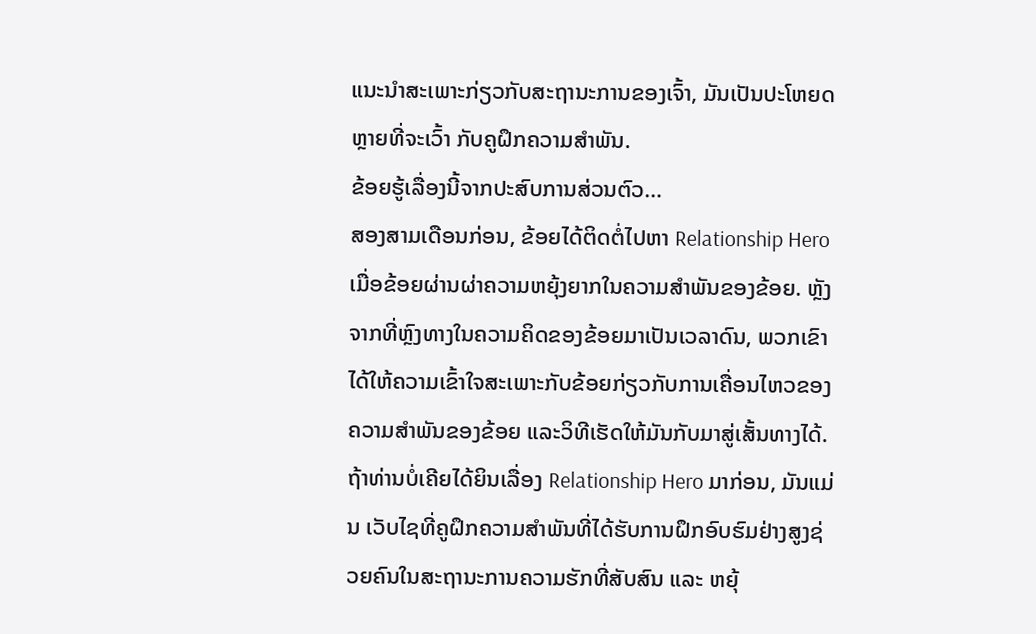ແນະນໍາສະເພາະກ່ຽວກັບສະຖານະການຂອງເຈົ້າ, ມັນເປັນປະໂຫຍດຫຼາຍທີ່ຈະເວົ້າ ກັບຄູຝຶກຄວາມສຳພັນ.
ຂ້ອຍຮູ້ເລື່ອງນີ້ຈາກປະສົບການສ່ວນຕົວ…
ສອງສາມເດືອນກ່ອນ, ຂ້ອຍໄດ້ຕິດຕໍ່ໄປຫາ Relationship Hero ເມື່ອຂ້ອຍຜ່ານຜ່າຄວາມຫຍຸ້ງຍາກໃນຄວາມສຳພັນຂອງຂ້ອຍ. ຫຼັງຈາກທີ່ຫຼົງທາງໃນຄວາມຄິດຂອງຂ້ອຍມາເປັນເວລາດົນ, ພວກເຂົາໄດ້ໃຫ້ຄວາມເຂົ້າໃຈສະເພາະກັບຂ້ອຍກ່ຽວກັບການເຄື່ອນໄຫວຂອງຄວາມສຳພັນຂອງຂ້ອຍ ແລະວິທີເຮັດໃຫ້ມັນກັບມາສູ່ເສັ້ນທາງໄດ້.
ຖ້າທ່ານບໍ່ເຄີຍໄດ້ຍິນເລື່ອງ Relationship Hero ມາກ່ອນ, ມັນແມ່ນ ເວັບໄຊທີ່ຄູຝຶກຄວາມສຳພັນທີ່ໄດ້ຮັບການຝຶກອົບຮົມຢ່າງສູງຊ່ວຍຄົນໃນສະຖານະການຄວາມຮັກທີ່ສັບສົນ ແລະ ຫຍຸ້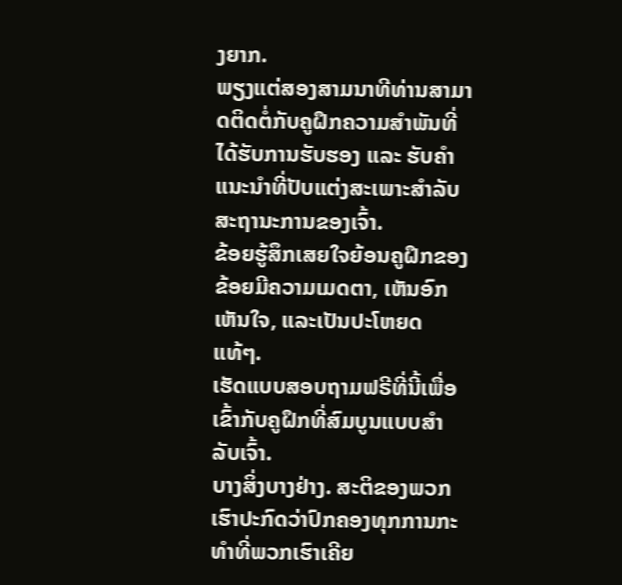ງຍາກ.
ພຽງແຕ່ສອງສາມນາທີທ່ານສາມາດຕິດຕໍ່ກັບຄູຝຶກຄວາມສຳພັນທີ່ໄດ້ຮັບການຮັບຮອງ ແລະ ຮັບຄຳແນະນຳທີ່ປັບແຕ່ງສະເພາະສຳລັບສະຖານະການຂອງເຈົ້າ.
ຂ້ອຍຮູ້ສຶກເສຍໃຈຍ້ອນຄູຝຶກຂອງຂ້ອຍມີຄວາມເມດຕາ, ເຫັນອົກເຫັນໃຈ, ແລະເປັນປະໂຫຍດແທ້ໆ.
ເຮັດແບບສອບຖາມຟຣີທີ່ນີ້ເພື່ອເຂົ້າກັບຄູຝຶກທີ່ສົມບູນແບບສຳລັບເຈົ້າ.
ບາງສິ່ງບາງຢ່າງ. ສະຕິຂອງພວກເຮົາປະກົດວ່າປົກຄອງທຸກການກະທຳທີ່ພວກເຮົາເຄີຍ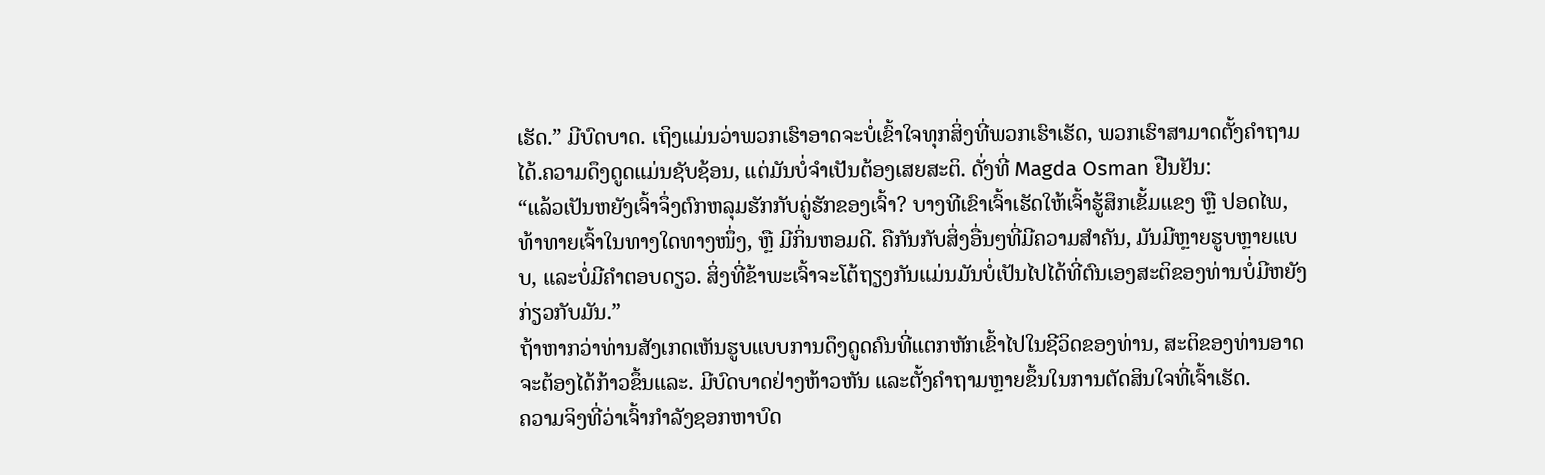ເຮັດ.” ມີບົດບາດ. ເຖິງແມ່ນວ່າພວກເຮົາອາດຈະບໍ່ເຂົ້າໃຈທຸກສິ່ງທີ່ພວກເຮົາເຮັດ, ພວກເຮົາສາມາດຕັ້ງຄໍາຖາມໄດ້.ຄວາມດຶງດູດແມ່ນຊັບຊ້ອນ, ແຕ່ມັນບໍ່ຈໍາເປັນຕ້ອງເສຍສະຕິ. ດັ່ງທີ່ Magda Osman ຢືນຢັນ:
“ແລ້ວເປັນຫຍັງເຈົ້າຈຶ່ງຕົກຫລຸມຮັກກັບຄູ່ຮັກຂອງເຈົ້າ? ບາງທີເຂົາເຈົ້າເຮັດໃຫ້ເຈົ້າຮູ້ສຶກເຂັ້ມແຂງ ຫຼື ປອດໄພ, ທ້າທາຍເຈົ້າໃນທາງໃດທາງໜຶ່ງ, ຫຼື ມີກິ່ນຫອມດີ. ຄືກັນກັບສິ່ງອື່ນໆທີ່ມີຄວາມສໍາຄັນ, ມັນມີຫຼາຍຮູບຫຼາຍແບບ, ແລະບໍ່ມີຄໍາຕອບດຽວ. ສິ່ງທີ່ຂ້າພະເຈົ້າຈະໂຕ້ຖຽງກັນແມ່ນມັນບໍ່ເປັນໄປໄດ້ທີ່ຕົນເອງສະຕິຂອງທ່ານບໍ່ມີຫຍັງກ່ຽວກັບມັນ.”
ຖ້າຫາກວ່າທ່ານສັງເກດເຫັນຮູບແບບການດຶງດູດຄົນທີ່ແຕກຫັກເຂົ້າໄປໃນຊີວິດຂອງທ່ານ, ສະຕິຂອງທ່ານອາດຈະຕ້ອງໄດ້ກ້າວຂຶ້ນແລະ. ມີບົດບາດຢ່າງຫ້າວຫັນ ແລະຕັ້ງຄຳຖາມຫຼາຍຂຶ້ນໃນການຕັດສິນໃຈທີ່ເຈົ້າເຮັດ.
ຄວາມຈິງທີ່ວ່າເຈົ້າກຳລັງຊອກຫາບົດ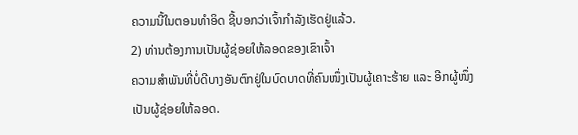ຄວາມນີ້ໃນຕອນທຳອິດ ຊີ້ບອກວ່າເຈົ້າກຳລັງເຮັດຢູ່ແລ້ວ.
2) ທ່ານຕ້ອງການເປັນຜູ້ຊ່ອຍໃຫ້ລອດຂອງເຂົາເຈົ້າ
ຄວາມສຳພັນທີ່ບໍ່ດີບາງອັນຕົກຢູ່ໃນບົດບາດທີ່ຄົນໜຶ່ງເປັນຜູ້ເຄາະຮ້າຍ ແລະ ອີກຜູ້ໜຶ່ງເປັນຜູ້ຊ່ອຍໃຫ້ລອດ.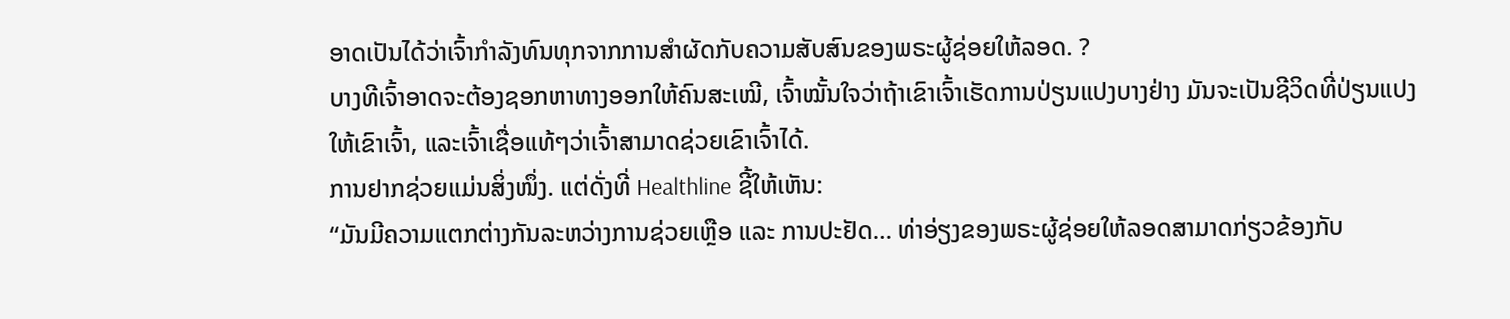ອາດເປັນໄດ້ວ່າເຈົ້າກຳລັງທົນທຸກຈາກການສຳຜັດກັບຄວາມສັບສົນຂອງພຣະຜູ້ຊ່ອຍໃຫ້ລອດ. ?
ບາງທີເຈົ້າອາດຈະຕ້ອງຊອກຫາທາງອອກໃຫ້ຄົນສະເໝີ, ເຈົ້າໝັ້ນໃຈວ່າຖ້າເຂົາເຈົ້າເຮັດການປ່ຽນແປງບາງຢ່າງ ມັນຈະເປັນຊີວິດທີ່ປ່ຽນແປງໃຫ້ເຂົາເຈົ້າ, ແລະເຈົ້າເຊື່ອແທ້ໆວ່າເຈົ້າສາມາດຊ່ວຍເຂົາເຈົ້າໄດ້.
ການຢາກຊ່ວຍແມ່ນສິ່ງໜຶ່ງ. ແຕ່ດັ່ງທີ່ Healthline ຊີ້ໃຫ້ເຫັນ:
“ມັນມີຄວາມແຕກຕ່າງກັນລະຫວ່າງການຊ່ວຍເຫຼືອ ແລະ ການປະຢັດ… ທ່າອ່ຽງຂອງພຣະຜູ້ຊ່ອຍໃຫ້ລອດສາມາດກ່ຽວຂ້ອງກັບ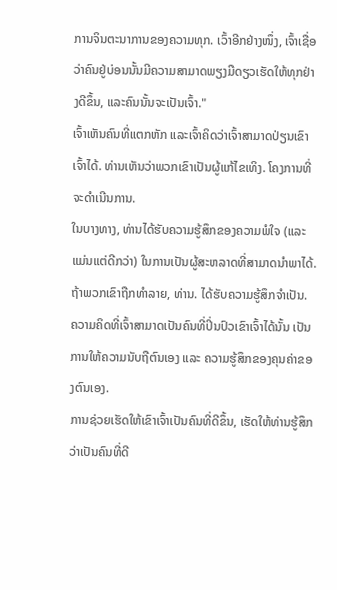ການຈິນຕະນາການຂອງຄວາມທຸກ. ເວົ້າອີກຢ່າງໜຶ່ງ, ເຈົ້າເຊື່ອວ່າຄົນຢູ່ບ່ອນນັ້ນມີຄວາມສາມາດພຽງມືດຽວເຮັດໃຫ້ທຸກຢ່າງດີຂຶ້ນ, ແລະຄົນນັ້ນຈະເປັນເຈົ້າ."
ເຈົ້າເຫັນຄົນທີ່ແຕກຫັກ ແລະເຈົ້າຄິດວ່າເຈົ້າສາມາດປ່ຽນເຂົາເຈົ້າໄດ້. ທ່ານເຫັນວ່າພວກເຂົາເປັນຜູ້ແກ້ໄຂເທິງ. ໂຄງການທີ່ຈະດໍາເນີນການ.
ໃນບາງທາງ, ທ່ານໄດ້ຮັບຄວາມຮູ້ສຶກຂອງຄວາມພໍໃຈ (ແລະແມ່ນແຕ່ດີກວ່າ) ໃນການເປັນຜູ້ສະຫລາດທີ່ສາມາດນໍາພາໄດ້.
ຖ້າພວກເຂົາຖືກທໍາລາຍ, ທ່ານ. ໄດ້ຮັບຄວາມຮູ້ສຶກຈໍາເປັນ. ຄວາມຄິດທີ່ເຈົ້າສາມາດເປັນຄົນທີ່ປິ່ນປົວເຂົາເຈົ້າໄດ້ນັ້ນ ເປັນການໃຫ້ຄວາມນັບຖືຕົນເອງ ແລະ ຄວາມຮູ້ສຶກຂອງຄຸນຄ່າຂອງຕົນເອງ.
ການຊ່ວຍເຮັດໃຫ້ເຂົາເຈົ້າເປັນຄົນທີ່ດີຂຶ້ນ, ເຮັດໃຫ້ທ່ານຮູ້ສຶກວ່າເປັນຄົນທີ່ດີ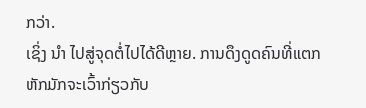ກວ່າ.
ເຊິ່ງ ນຳ ໄປສູ່ຈຸດຕໍ່ໄປໄດ້ດີຫຼາຍ. ການດຶງດູດຄົນທີ່ແຕກຫັກມັກຈະເວົ້າກ່ຽວກັບ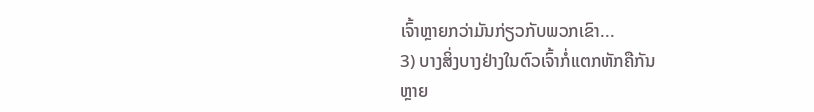ເຈົ້າຫຼາຍກວ່າມັນກ່ຽວກັບພວກເຂົາ...
3) ບາງສິ່ງບາງຢ່າງໃນຕົວເຈົ້າກໍ່ແຕກຫັກຄືກັນ
ຫຼາຍ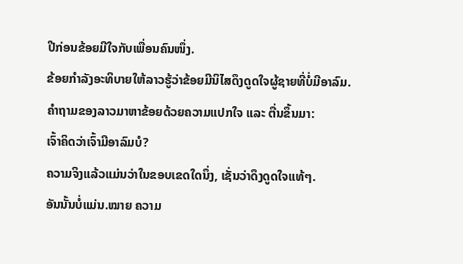ປີກ່ອນຂ້ອຍມີໃຈກັບເພື່ອນຄົນໜຶ່ງ.
ຂ້ອຍກຳລັງອະທິບາຍໃຫ້ລາວຮູ້ວ່າຂ້ອຍມີນິໄສດຶງດູດໃຈຜູ້ຊາຍທີ່ບໍ່ມີອາລົມ.
ຄຳຖາມຂອງລາວມາຫາຂ້ອຍດ້ວຍຄວາມແປກໃຈ ແລະ ຕື່ນຂຶ້ນມາ:
ເຈົ້າຄິດວ່າເຈົ້າມີອາລົມບໍ?
ຄວາມຈິງແລ້ວແມ່ນວ່າໃນຂອບເຂດໃດນຶ່ງ, ເຊັ່ນວ່າດຶງດູດໃຈແທ້ໆ.
ອັນນັ້ນບໍ່ແມ່ນ.ໝາຍ ຄວາມ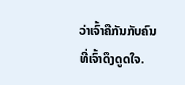ວ່າເຈົ້າຄືກັນກັບຄົນທີ່ເຈົ້າດຶງດູດໃຈ.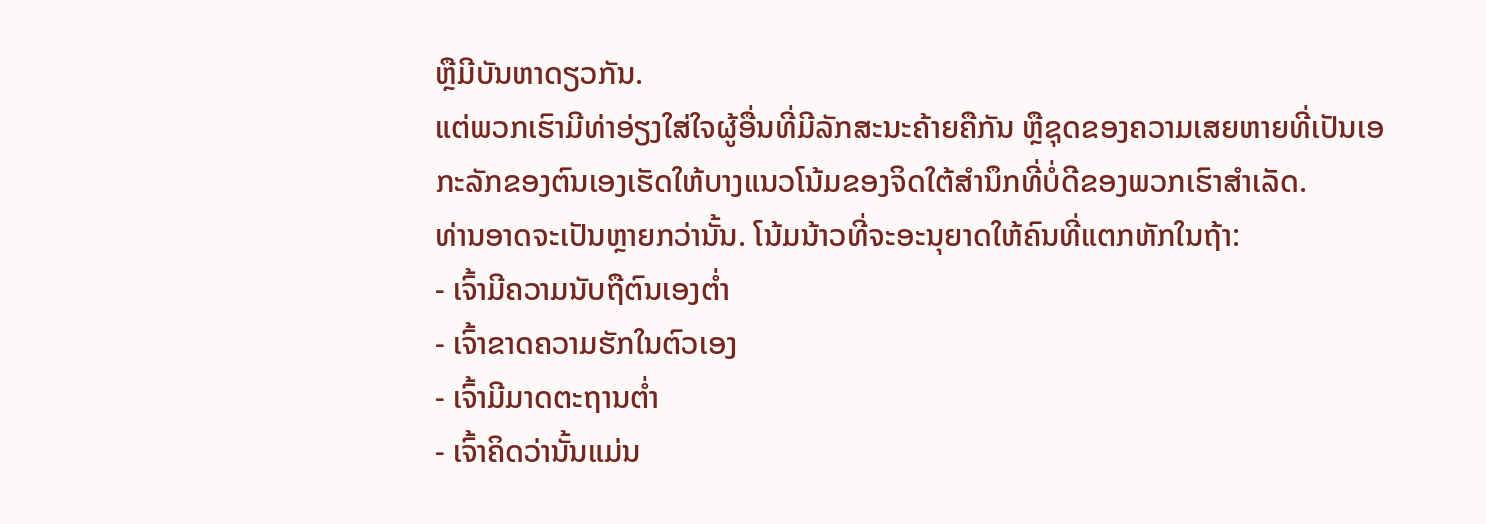ຫຼືມີບັນຫາດຽວກັນ.
ແຕ່ພວກເຮົາມີທ່າອ່ຽງໃສ່ໃຈຜູ້ອື່ນທີ່ມີລັກສະນະຄ້າຍຄືກັນ ຫຼືຊຸດຂອງຄວາມເສຍຫາຍທີ່ເປັນເອກະລັກຂອງຕົນເອງເຮັດໃຫ້ບາງແນວໂນ້ມຂອງຈິດໃຕ້ສຳນຶກທີ່ບໍ່ດີຂອງພວກເຮົາສຳເລັດ.
ທ່ານອາດຈະເປັນຫຼາຍກວ່ານັ້ນ. ໂນ້ມນ້າວທີ່ຈະອະນຸຍາດໃຫ້ຄົນທີ່ແຕກຫັກໃນຖ້າ:
- ເຈົ້າມີຄວາມນັບຖືຕົນເອງຕໍ່າ
- ເຈົ້າຂາດຄວາມຮັກໃນຕົວເອງ
- ເຈົ້າມີມາດຕະຖານຕໍ່າ
- ເຈົ້າຄິດວ່ານັ້ນແມ່ນ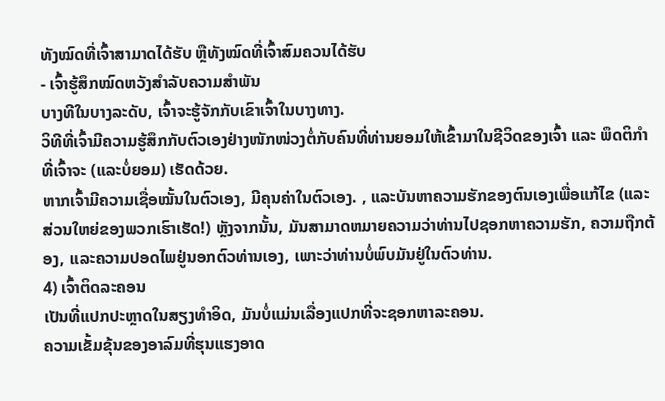ທັງໝົດທີ່ເຈົ້າສາມາດໄດ້ຮັບ ຫຼືທັງໝົດທີ່ເຈົ້າສົມຄວນໄດ້ຮັບ
- ເຈົ້າຮູ້ສຶກໝົດຫວັງສຳລັບຄວາມສຳພັນ
ບາງທີໃນບາງລະດັບ, ເຈົ້າຈະຮູ້ຈັກກັບເຂົາເຈົ້າໃນບາງທາງ.
ວິທີທີ່ເຈົ້າມີຄວາມຮູ້ສຶກກັບຕົວເອງຢ່າງໜັກໜ່ວງຕໍ່ກັບຄົນທີ່ທ່ານຍອມໃຫ້ເຂົ້າມາໃນຊີວິດຂອງເຈົ້າ ແລະ ພຶດຕິກຳທີ່ເຈົ້າຈະ (ແລະບໍ່ຍອມ) ເຮັດດ້ວຍ.
ຫາກເຈົ້າມີຄວາມເຊື່ອໝັ້ນໃນຕົວເອງ, ມີຄຸນຄ່າໃນຕົວເອງ. , ແລະບັນຫາຄວາມຮັກຂອງຕົນເອງເພື່ອແກ້ໄຂ (ແລະສ່ວນໃຫຍ່ຂອງພວກເຮົາເຮັດ!) ຫຼັງຈາກນັ້ນ, ມັນສາມາດຫມາຍຄວາມວ່າທ່ານໄປຊອກຫາຄວາມຮັກ, ຄວາມຖືກຕ້ອງ, ແລະຄວາມປອດໄພຢູ່ນອກຕົວທ່ານເອງ, ເພາະວ່າທ່ານບໍ່ພົບມັນຢູ່ໃນຕົວທ່ານ.
4) ເຈົ້າຕິດລະຄອນ
ເປັນທີ່ແປກປະຫຼາດໃນສຽງທຳອິດ, ມັນບໍ່ແມ່ນເລື່ອງແປກທີ່ຈະຊອກຫາລະຄອນ.
ຄວາມເຂັ້ມຂຸ້ນຂອງອາລົມທີ່ຮຸນແຮງອາດ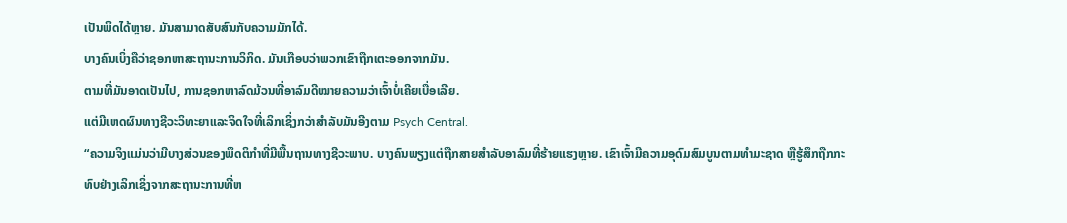ເປັນພິດໄດ້ຫຼາຍ. ມັນສາມາດສັບສົນກັບຄວາມມັກໄດ້.
ບາງຄົນເບິ່ງຄືວ່າຊອກຫາສະຖານະການວິກິດ. ມັນເກືອບວ່າພວກເຂົາຖືກເຕະອອກຈາກມັນ.
ຕາມທີ່ມັນອາດເປັນໄປ, ການຊອກຫາລົດມ້ວນທີ່ອາລົມດີໝາຍຄວາມວ່າເຈົ້າບໍ່ເຄີຍເບື່ອເລີຍ.
ແຕ່ມີເຫດຜົນທາງຊີວະວິທະຍາແລະຈິດໃຈທີ່ເລິກເຊິ່ງກວ່າສໍາລັບມັນອີງຕາມ Psych Central.
“ຄວາມຈິງແມ່ນວ່າມີບາງສ່ວນຂອງພຶດຕິກໍາທີ່ມີພື້ນຖານທາງຊີວະພາບ. ບາງຄົນພຽງແຕ່ຖືກສາຍສໍາລັບອາລົມທີ່ຮ້າຍແຮງຫຼາຍ. ເຂົາເຈົ້າມີຄວາມອຸດົມສົມບູນຕາມທໍາມະຊາດ ຫຼືຮູ້ສຶກຖືກກະທົບຢ່າງເລິກເຊິ່ງຈາກສະຖານະການທີ່ຫ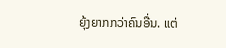ຍຸ້ງຍາກກວ່າຄົນອື່ນ. ແຕ່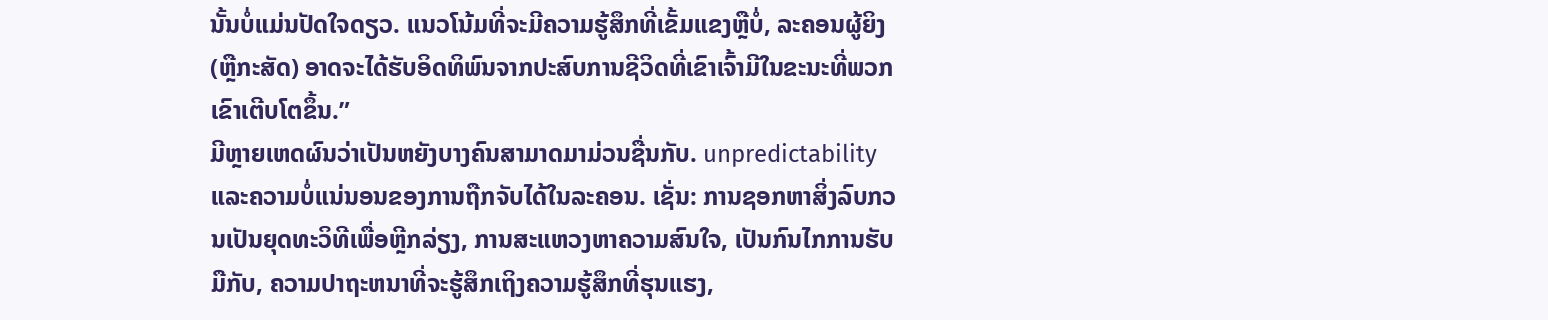ນັ້ນບໍ່ແມ່ນປັດໃຈດຽວ. ແນວໂນ້ມທີ່ຈະມີຄວາມຮູ້ສຶກທີ່ເຂັ້ມແຂງຫຼືບໍ່, ລະຄອນຜູ້ຍິງ (ຫຼືກະສັດ) ອາດຈະໄດ້ຮັບອິດທິພົນຈາກປະສົບການຊີວິດທີ່ເຂົາເຈົ້າມີໃນຂະນະທີ່ພວກເຂົາເຕີບໂຕຂຶ້ນ.”
ມີຫຼາຍເຫດຜົນວ່າເປັນຫຍັງບາງຄົນສາມາດມາມ່ວນຊື່ນກັບ. unpredictability ແລະຄວາມບໍ່ແນ່ນອນຂອງການຖືກຈັບໄດ້ໃນລະຄອນ. ເຊັ່ນ: ການຊອກຫາສິ່ງລົບກວນເປັນຍຸດທະວິທີເພື່ອຫຼີກລ່ຽງ, ການສະແຫວງຫາຄວາມສົນໃຈ, ເປັນກົນໄກການຮັບມືກັບ, ຄວາມປາຖະຫນາທີ່ຈະຮູ້ສຶກເຖິງຄວາມຮູ້ສຶກທີ່ຮຸນແຮງ,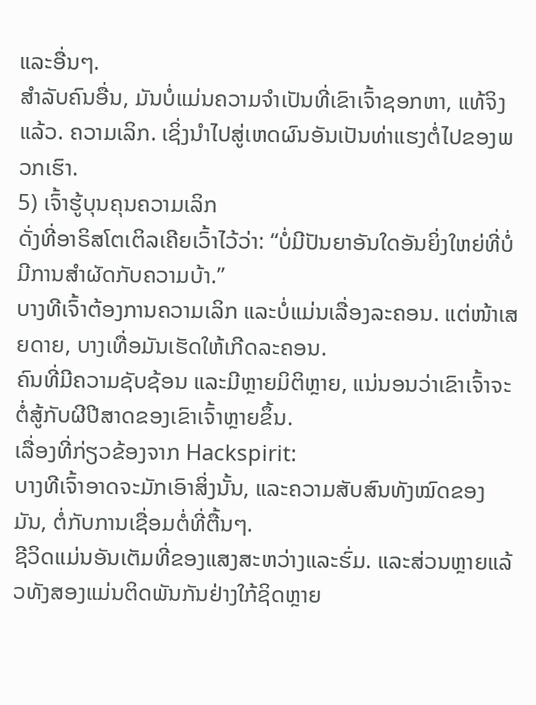ແລະອື່ນໆ.
ສໍາລັບຄົນອື່ນ, ມັນບໍ່ແມ່ນຄວາມຈໍາເປັນທີ່ເຂົາເຈົ້າຊອກຫາ, ແທ້ຈິງແລ້ວ. ຄວາມເລິກ. ເຊິ່ງນຳໄປສູ່ເຫດຜົນອັນເປັນທ່າແຮງຕໍ່ໄປຂອງພວກເຮົາ.
5) ເຈົ້າຮູ້ບຸນຄຸນຄວາມເລິກ
ດັ່ງທີ່ອາຣິສໂຕເຕິລເຄີຍເວົ້າໄວ້ວ່າ: “ບໍ່ມີປັນຍາອັນໃດອັນຍິ່ງໃຫຍ່ທີ່ບໍ່ມີການສໍາຜັດກັບຄວາມບ້າ.”
ບາງທີເຈົ້າຕ້ອງການຄວາມເລິກ ແລະບໍ່ແມ່ນເລື່ອງລະຄອນ. ແຕ່ໜ້າເສຍດາຍ, ບາງເທື່ອມັນເຮັດໃຫ້ເກີດລະຄອນ.
ຄົນທີ່ມີຄວາມຊັບຊ້ອນ ແລະມີຫຼາຍມິຕິຫຼາຍ, ແນ່ນອນວ່າເຂົາເຈົ້າຈະຕໍ່ສູ້ກັບຜີປີສາດຂອງເຂົາເຈົ້າຫຼາຍຂຶ້ນ.
ເລື່ອງທີ່ກ່ຽວຂ້ອງຈາກ Hackspirit:
ບາງທີເຈົ້າອາດຈະມັກເອົາສິ່ງນັ້ນ, ແລະຄວາມສັບສົນທັງໝົດຂອງມັນ, ຕໍ່ກັບການເຊື່ອມຕໍ່ທີ່ຕື້ນໆ.
ຊີວິດແມ່ນອັນເຕັມທີ່ຂອງແສງສະຫວ່າງແລະຮົ່ມ. ແລະສ່ວນຫຼາຍແລ້ວທັງສອງແມ່ນຕິດພັນກັນຢ່າງໃກ້ຊິດຫຼາຍ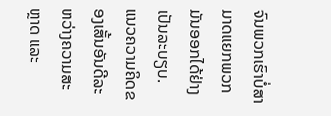ຈົນພວກເຮົາບໍ່ສາມາດແຍກພວກມັນອອກໄດ້ຢ່າງເປັນລະບຽບ.
ແນວຄວາມຄິດຂອງເສັ້ນອັນດີລະຫວ່າງຄວາມສະຫຼາດ ແລະ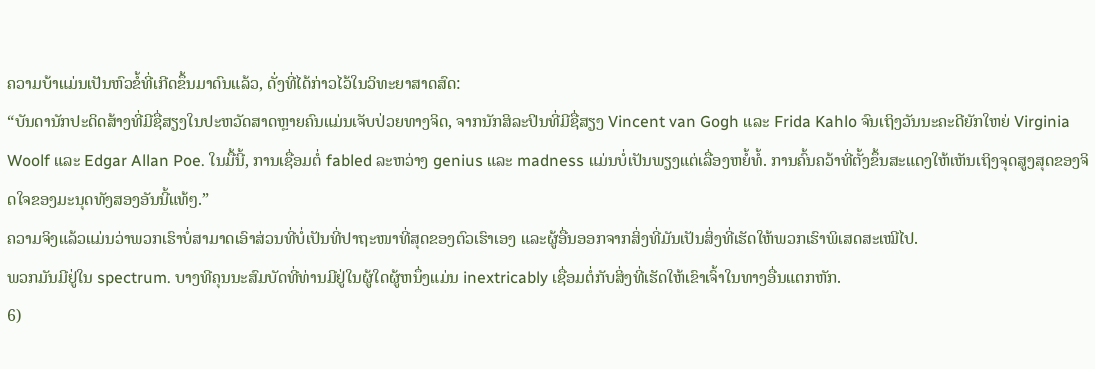ຄວາມບ້າແມ່ນເປັນຫົວຂໍ້ທີ່ເກີດຂຶ້ນມາດົນແລ້ວ, ດັ່ງທີ່ໄດ້ກ່າວໄວ້ໃນວິທະຍາສາດສົດ:
“ບັນດານັກປະດິດສ້າງທີ່ມີຊື່ສຽງໃນປະຫວັດສາດຫຼາຍຄົນແມ່ນເຈັບປ່ວຍທາງຈິດ, ຈາກນັກສິລະປິນທີ່ມີຊື່ສຽງ Vincent van Gogh ແລະ Frida Kahlo ຈົນເຖິງວັນນະຄະດີຍັກໃຫຍ່ Virginia Woolf ແລະ Edgar Allan Poe. ໃນມື້ນີ້, ການເຊື່ອມຕໍ່ fabled ລະຫວ່າງ genius ແລະ madness ແມ່ນບໍ່ເປັນພຽງແຕ່ເລື່ອງຫຍໍ້ທໍ້. ການຄົ້ນຄວ້າທີ່ຕັ້ງຂຶ້ນສະແດງໃຫ້ເຫັນເຖິງຈຸດສູງສຸດຂອງຈິດໃຈຂອງມະນຸດທັງສອງອັນນີ້ແທ້ໆ.”
ຄວາມຈິງແລ້ວແມ່ນວ່າພວກເຮົາບໍ່ສາມາດເອົາສ່ວນທີ່ບໍ່ເປັນທີ່ປາຖະໜາທີ່ສຸດຂອງຕົວເຮົາເອງ ແລະຜູ້ອື່ນອອກຈາກສິ່ງທີ່ມັນເປັນສິ່ງທີ່ເຮັດໃຫ້ພວກເຮົາພິເສດສະເໝີໄປ.
ພວກມັນມີຢູ່ໃນ spectrum. ບາງທີຄຸນນະສົມບັດທີ່ທ່ານມີຢູ່ໃນຜູ້ໃດຜູ້ຫນຶ່ງແມ່ນ inextricably ເຊື່ອມຕໍ່ກັບສິ່ງທີ່ເຮັດໃຫ້ເຂົາເຈົ້າໃນທາງອື່ນແຕກຫັກ.
6)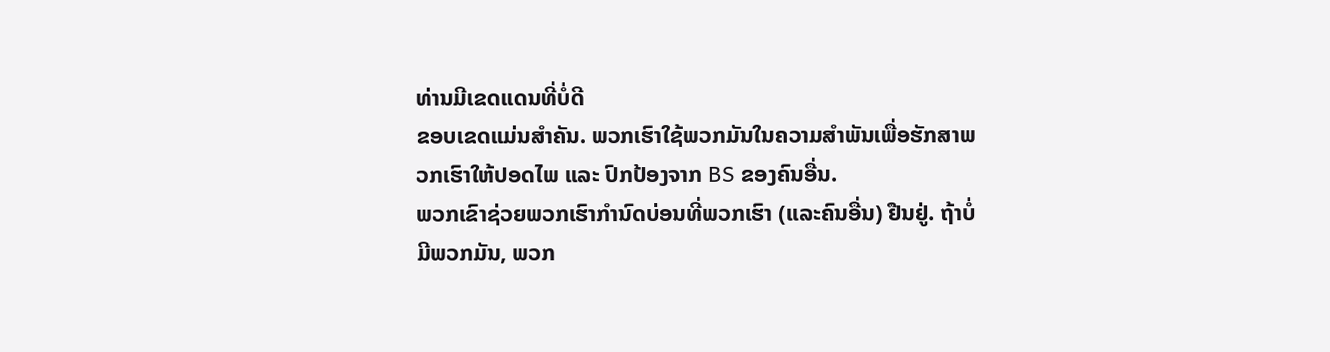ທ່ານມີເຂດແດນທີ່ບໍ່ດີ
ຂອບເຂດແມ່ນສໍາຄັນ. ພວກເຮົາໃຊ້ພວກມັນໃນຄວາມສຳພັນເພື່ອຮັກສາພວກເຮົາໃຫ້ປອດໄພ ແລະ ປົກປ້ອງຈາກ BS ຂອງຄົນອື່ນ.
ພວກເຂົາຊ່ວຍພວກເຮົາກໍານົດບ່ອນທີ່ພວກເຮົາ (ແລະຄົນອື່ນ) ຢືນຢູ່. ຖ້າບໍ່ມີພວກມັນ, ພວກ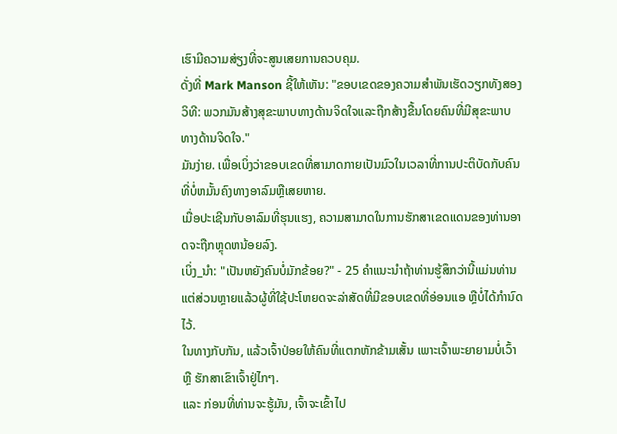ເຮົາມີຄວາມສ່ຽງທີ່ຈະສູນເສຍການຄວບຄຸມ.
ດັ່ງທີ່ Mark Manson ຊີ້ໃຫ້ເຫັນ: "ຂອບເຂດຂອງຄວາມສໍາພັນເຮັດວຽກທັງສອງວິທີ: ພວກມັນສ້າງສຸຂະພາບທາງດ້ານຈິດໃຈແລະຖືກສ້າງຂື້ນໂດຍຄົນທີ່ມີສຸຂະພາບທາງດ້ານຈິດໃຈ."
ມັນງ່າຍ. ເພື່ອເບິ່ງວ່າຂອບເຂດທີ່ສາມາດກາຍເປັນມົວໃນເວລາທີ່ການປະຕິບັດກັບຄົນທີ່ບໍ່ຫມັ້ນຄົງທາງອາລົມຫຼືເສຍຫາຍ.
ເມື່ອປະເຊີນກັບອາລົມທີ່ຮຸນແຮງ, ຄວາມສາມາດໃນການຮັກສາເຂດແດນຂອງທ່ານອາດຈະຖືກຫຼຸດຫນ້ອຍລົງ.
ເບິ່ງ_ນຳ: "ເປັນຫຍັງຄົນບໍ່ມັກຂ້ອຍ?" - 25 ຄໍາແນະນໍາຖ້າທ່ານຮູ້ສຶກວ່ານີ້ແມ່ນທ່ານແຕ່ສ່ວນຫຼາຍແລ້ວຜູ້ທີ່ໃຊ້ປະໂຫຍດຈະລ່າສັດທີ່ມີຂອບເຂດທີ່ອ່ອນແອ ຫຼືບໍ່ໄດ້ກໍານົດໄວ້.
ໃນທາງກັບກັນ, ແລ້ວເຈົ້າປ່ອຍໃຫ້ຄົນທີ່ແຕກຫັກຂ້າມເສັ້ນ ເພາະເຈົ້າພະຍາຍາມບໍ່ເວົ້າ ຫຼື ຮັກສາເຂົາເຈົ້າຢູ່ໄກໆ.
ແລະ ກ່ອນທີ່ທ່ານຈະຮູ້ມັນ, ເຈົ້າຈະເຂົ້າໄປ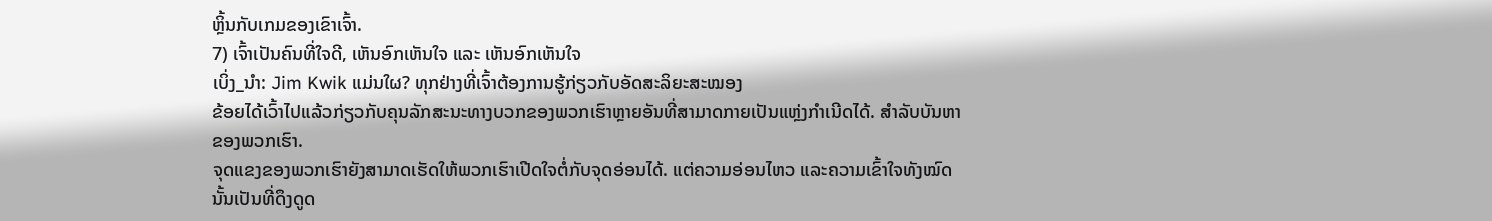ຫຼິ້ນກັບເກມຂອງເຂົາເຈົ້າ.
7) ເຈົ້າເປັນຄົນທີ່ໃຈດີ, ເຫັນອົກເຫັນໃຈ ແລະ ເຫັນອົກເຫັນໃຈ
ເບິ່ງ_ນຳ: Jim Kwik ແມ່ນໃຜ? ທຸກຢ່າງທີ່ເຈົ້າຕ້ອງການຮູ້ກ່ຽວກັບອັດສະລິຍະສະໝອງ
ຂ້ອຍໄດ້ເວົ້າໄປແລ້ວກ່ຽວກັບຄຸນລັກສະນະທາງບວກຂອງພວກເຮົາຫຼາຍອັນທີ່ສາມາດກາຍເປັນແຫຼ່ງກໍາເນີດໄດ້. ສໍາລັບບັນຫາຂອງພວກເຮົາ.
ຈຸດແຂງຂອງພວກເຮົາຍັງສາມາດເຮັດໃຫ້ພວກເຮົາເປີດໃຈຕໍ່ກັບຈຸດອ່ອນໄດ້. ແຕ່ຄວາມອ່ອນໄຫວ ແລະຄວາມເຂົ້າໃຈທັງໝົດນັ້ນເປັນທີ່ດຶງດູດ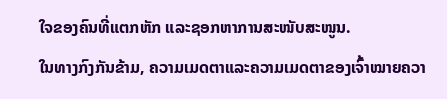ໃຈຂອງຄົນທີ່ແຕກຫັກ ແລະຊອກຫາການສະໜັບສະໜູນ.
ໃນທາງກົງກັນຂ້າມ, ຄວາມເມດຕາແລະຄວາມເມດຕາຂອງເຈົ້າໝາຍຄວາ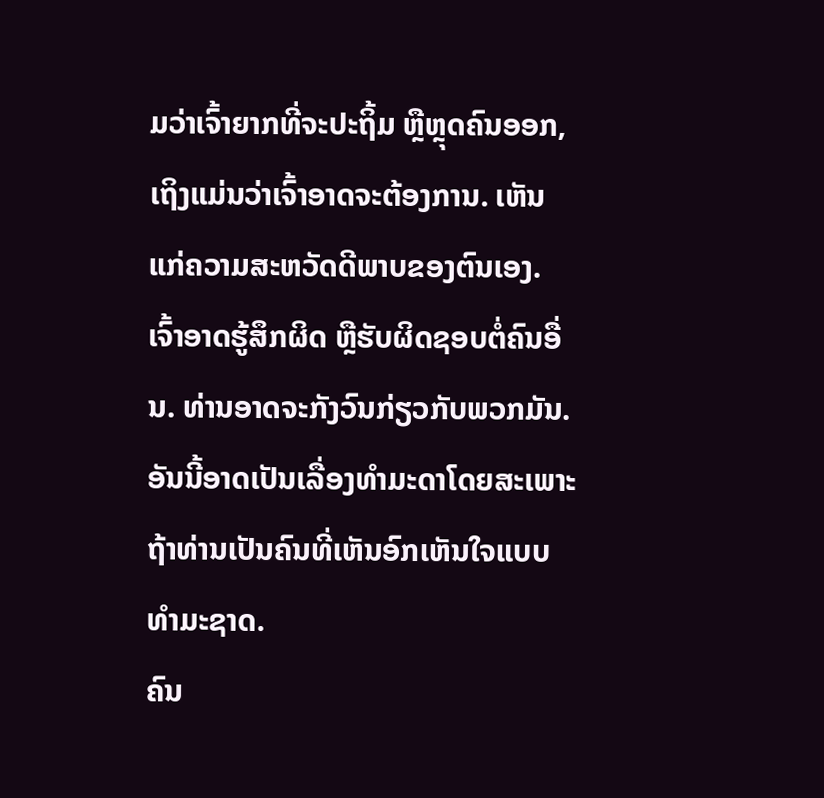ມວ່າເຈົ້າຍາກທີ່ຈະປະຖິ້ມ ຫຼືຫຼຸດຄົນອອກ, ເຖິງແມ່ນວ່າເຈົ້າອາດຈະຕ້ອງການ. ເຫັນແກ່ຄວາມສະຫວັດດີພາບຂອງຕົນເອງ.
ເຈົ້າອາດຮູ້ສຶກຜິດ ຫຼືຮັບຜິດຊອບຕໍ່ຄົນອື່ນ. ທ່ານອາດຈະກັງວົນກ່ຽວກັບພວກມັນ. ອັນນີ້ອາດເປັນເລື່ອງທຳມະດາໂດຍສະເພາະຖ້າທ່ານເປັນຄົນທີ່ເຫັນອົກເຫັນໃຈແບບທຳມະຊາດ.
ຄົນ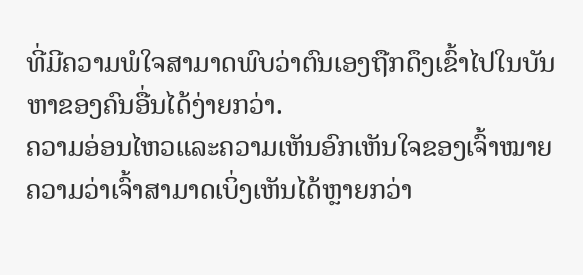ທີ່ມີຄວາມພໍໃຈສາມາດພົບວ່າຕົນເອງຖືກດຶງເຂົ້າໄປໃນບັນຫາຂອງຄົນອື່ນໄດ້ງ່າຍກວ່າ.
ຄວາມອ່ອນໄຫວແລະຄວາມເຫັນອົກເຫັນໃຈຂອງເຈົ້າໝາຍຄວາມວ່າເຈົ້າສາມາດເບິ່ງເຫັນໄດ້ຫຼາຍກວ່າ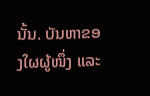ນັ້ນ. ບັນຫາຂອງໃຜຜູ້ໜຶ່ງ ແລະ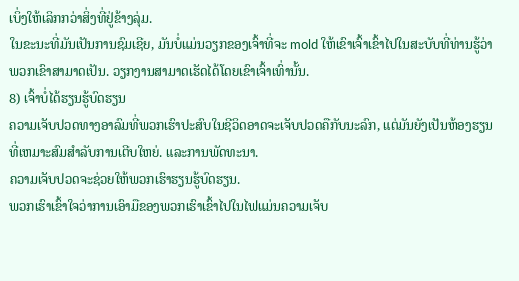ເບິ່ງໃຫ້ເລິກກວ່າສິ່ງທີ່ຢູ່ຂ້າງລຸ່ມ.
ໃນຂະນະທີ່ມັນເປັນການຊົມເຊີຍ, ມັນບໍ່ແມ່ນວຽກຂອງເຈົ້າທີ່ຈະ mold ໃຫ້ເຂົາເຈົ້າເຂົ້າໄປໃນສະບັບທີ່ທ່ານຮູ້ວ່າພວກເຂົາສາມາດເປັນ. ວຽກງານສາມາດເຮັດໄດ້ໂດຍເຂົາເຈົ້າເທົ່ານັ້ນ.
8) ເຈົ້າບໍ່ໄດ້ຮຽນຮູ້ບົດຮຽນ
ຄວາມເຈັບປວດທາງອາລົມທີ່ພວກເຮົາປະສົບໃນຊີວິດອາດຈະເຈັບປວດຄືກັບນະລົກ, ແຕ່ມັນຍັງເປັນຫ້ອງຮຽນທີ່ເຫມາະສົມສໍາລັບການເຕີບໃຫຍ່. ແລະການພັດທະນາ.
ຄວາມເຈັບປວດຈະຊ່ວຍໃຫ້ພວກເຮົາຮຽນຮູ້ບົດຮຽນ.
ພວກເຮົາເຂົ້າໃຈວ່າການເອົາມືຂອງພວກເຮົາເຂົ້າໄປໃນໄຟແມ່ນຄວາມເຈັບ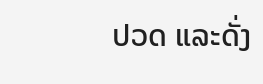ປວດ ແລະດັ່ງ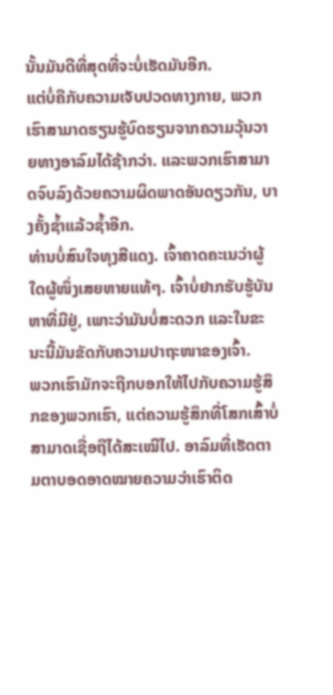ນັ້ນມັນດີທີ່ສຸດທີ່ຈະບໍ່ເຮັດມັນອີກ.
ແຕ່ບໍ່ຄືກັບຄວາມເຈັບປວດທາງກາຍ, ພວກເຮົາສາມາດຮຽນຮູ້ບົດຮຽນຈາກຄວາມວຸ້ນວາຍທາງອາລົມໄດ້ຊ້າກວ່າ. ແລະພວກເຮົາສາມາດຈົບລົງດ້ວຍຄວາມຜິດພາດອັນດຽວກັນ, ບາງຄັ້ງຊ້ຳແລ້ວຊ້ຳອີກ.
ທ່ານບໍ່ສົນໃຈທຸງສີແດງ. ເຈົ້າຄາດຄະເນວ່າຜູ້ໃດຜູ້ໜຶ່ງເສຍຫາຍແທ້ໆ. ເຈົ້າບໍ່ຢາກຮັບຮູ້ບັນຫາທີ່ມີຢູ່, ເພາະວ່າມັນບໍ່ສະດວກ ແລະໃນຂະນະນີ້ມັນຂັດກັບຄວາມປາຖະໜາຂອງເຈົ້າ.
ພວກເຮົາມັກຈະຖືກບອກໃຫ້ໄປກັບຄວາມຮູ້ສຶກຂອງພວກເຮົາ, ແຕ່ຄວາມຮູ້ສຶກທີ່ໂສກເສົ້າບໍ່ສາມາດເຊື່ອຖືໄດ້ສະເໝີໄປ. ອາລົມທີ່ເຮັດຕາມຕາບອດອາດໝາຍຄວາມວ່າເຮົາຕິດ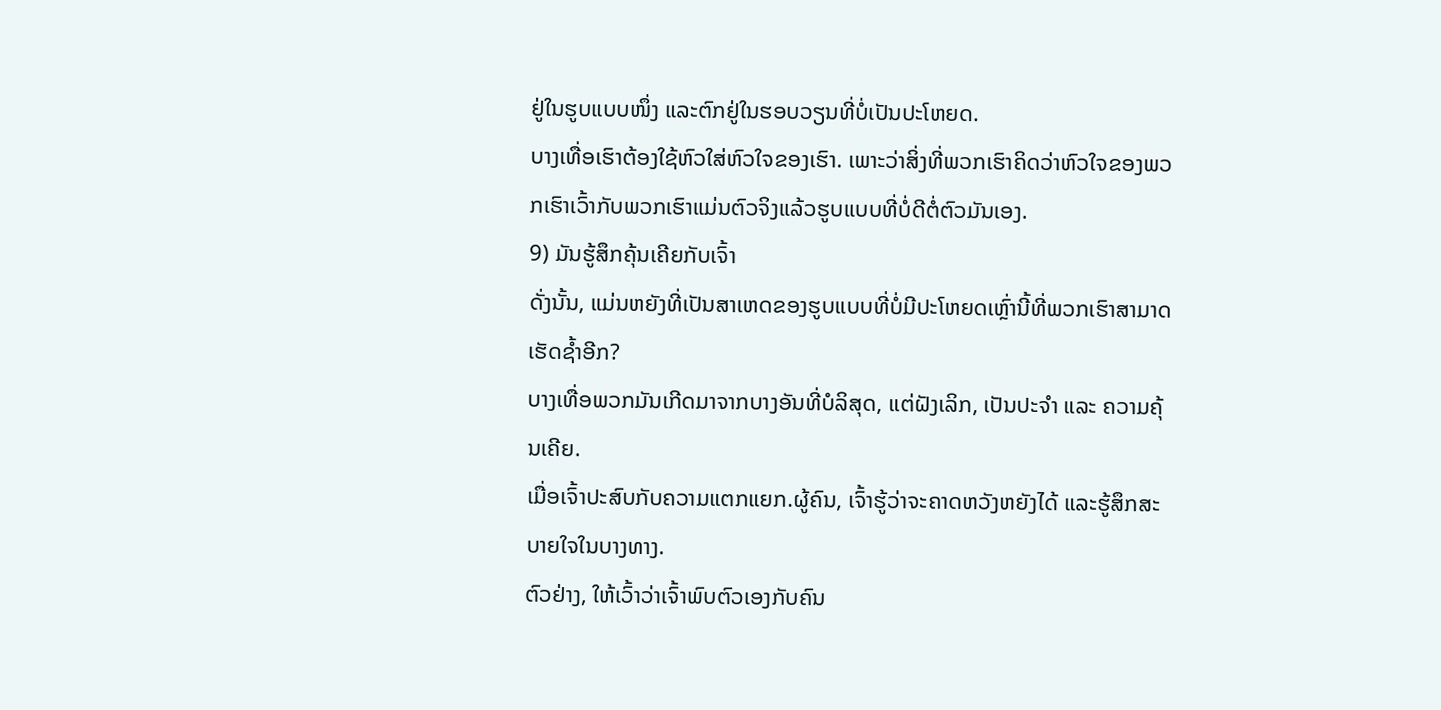ຢູ່ໃນຮູບແບບໜຶ່ງ ແລະຕົກຢູ່ໃນຮອບວຽນທີ່ບໍ່ເປັນປະໂຫຍດ.
ບາງເທື່ອເຮົາຕ້ອງໃຊ້ຫົວໃສ່ຫົວໃຈຂອງເຮົາ. ເພາະວ່າສິ່ງທີ່ພວກເຮົາຄິດວ່າຫົວໃຈຂອງພວກເຮົາເວົ້າກັບພວກເຮົາແມ່ນຕົວຈິງແລ້ວຮູບແບບທີ່ບໍ່ດີຕໍ່ຕົວມັນເອງ.
9) ມັນຮູ້ສຶກຄຸ້ນເຄີຍກັບເຈົ້າ
ດັ່ງນັ້ນ, ແມ່ນຫຍັງທີ່ເປັນສາເຫດຂອງຮູບແບບທີ່ບໍ່ມີປະໂຫຍດເຫຼົ່ານີ້ທີ່ພວກເຮົາສາມາດເຮັດຊ້ຳອີກ?
ບາງເທື່ອພວກມັນເກີດມາຈາກບາງອັນທີ່ບໍລິສຸດ, ແຕ່ຝັງເລິກ, ເປັນປະຈຳ ແລະ ຄວາມຄຸ້ນເຄີຍ.
ເມື່ອເຈົ້າປະສົບກັບຄວາມແຕກແຍກ.ຜູ້ຄົນ, ເຈົ້າຮູ້ວ່າຈະຄາດຫວັງຫຍັງໄດ້ ແລະຮູ້ສຶກສະບາຍໃຈໃນບາງທາງ.
ຕົວຢ່າງ, ໃຫ້ເວົ້າວ່າເຈົ້າພົບຕົວເອງກັບຄົນ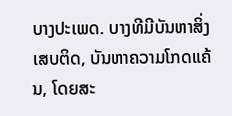ບາງປະເພດ. ບາງທີມີບັນຫາສິ່ງເສບຕິດ, ບັນຫາຄວາມໂກດແຄ້ນ, ໂດຍສະ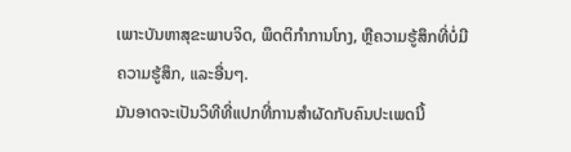ເພາະບັນຫາສຸຂະພາບຈິດ, ພຶດຕິກໍາການໂກງ, ຫຼືຄວາມຮູ້ສຶກທີ່ບໍ່ມີຄວາມຮູ້ສຶກ, ແລະອື່ນໆ.
ມັນອາດຈະເປັນວິທີທີ່ແປກທີ່ການສໍາຜັດກັບຄົນປະເພດນີ້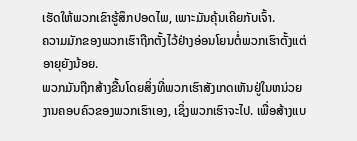ເຮັດໃຫ້ພວກເຂົາຮູ້ສຶກປອດໄພ, ເພາະມັນຄຸ້ນເຄີຍກັບເຈົ້າ.
ຄວາມມັກຂອງພວກເຮົາຖືກຕັ້ງໄວ້ຢ່າງອ່ອນໂຍນຕໍ່ພວກເຮົາຕັ້ງແຕ່ອາຍຸຍັງນ້ອຍ.
ພວກມັນຖືກສ້າງຂື້ນໂດຍສິ່ງທີ່ພວກເຮົາສັງເກດເຫັນຢູ່ໃນຫນ່ວຍງານຄອບຄົວຂອງພວກເຮົາເອງ, ເຊິ່ງພວກເຮົາຈະໄປ. ເພື່ອສ້າງແບ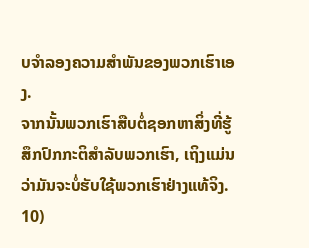ບຈໍາລອງຄວາມສໍາພັນຂອງພວກເຮົາເອງ.
ຈາກນັ້ນພວກເຮົາສືບຕໍ່ຊອກຫາສິ່ງທີ່ຮູ້ສຶກປົກກະຕິສໍາລັບພວກເຮົາ, ເຖິງແມ່ນວ່າມັນຈະບໍ່ຮັບໃຊ້ພວກເຮົາຢ່າງແທ້ຈິງ.
10)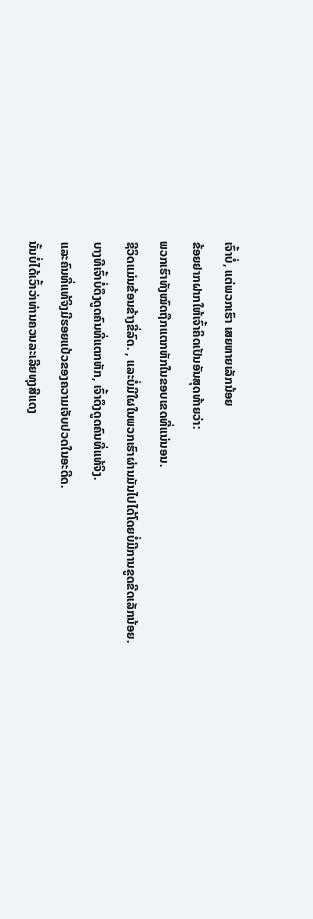ເຈົ້າບໍ່, ແຕ່ພວກເຮົາ ເສຍຫາຍເລັກນ້ອຍ
ຂ້ອຍຢາກຝາກໃຫ້ເຈົ້າຄິດເປັນອັນສຸດທ້າຍວ່າ:
ພວກເຮົາທັງໝົດຖືກແຕກຫັກໃນຂອບເຂດທີ່ແນ່ນອນ.
ຊີວິດແມ່ນຂ້ອນຂ້າງຂີ່ລົດ. , ແລະບໍ່ມີໃຜໃນພວກເຮົາຜ່ານມັນໄປໄດ້ໂດຍບໍ່ມີການຂູດຂີດເລັກນ້ອຍ.
ບາງທີເຈົ້າບໍ່ດຶງດູດຄົນທີ່ແຕກຫັກ, ເຈົ້າດຶງດູດຄົນທີ່ແທ້ຈິງ.
ແລະຄົນທີ່ແທ້ຈິງມີຮອຍແປ້ວຂອງຄວາມເຈັບປວດໃນອະດີດ.
ນັ້ນບໍ່ໄດ້ເວົ້າວ່າທ່ານຄວນລະເລີຍທຸງສີແດງ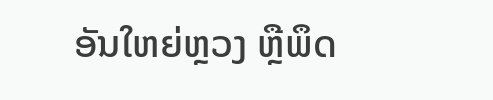ອັນໃຫຍ່ຫຼວງ ຫຼືພຶດ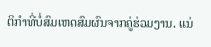ຕິກໍາທີ່ບໍ່ສົມເຫດສົມຜົນຈາກຄູ່ຮ່ວມງານ. ແນ່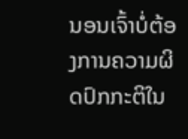ນອນເຈົ້າບໍ່ຕ້ອງການຄວາມຜິດປົກກະຕິໃນ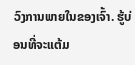ວົງການພາຍໃນຂອງເຈົ້າ. ຮູ້ບ່ອນທີ່ຈະແຕ້ມ